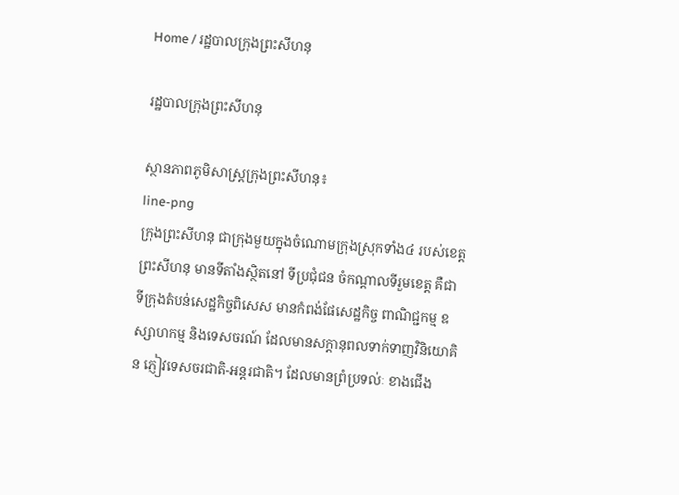Home / រដ្ឋបាលក្រុងព្រះសីហនុ

រដ្ឋបាលក្រុងព្រះសីហនុ

ស្ថានភាពភូមិសាស្រ្តក្រុងព្រះសីហនុ៖
line-png
ក្រុងព្រះសីហនុ ជាក្រុងមួយក្នុងចំណោមក្រុងស្រុកទាំង៤ របស់ខេត្តព្រះសីហនុ មានទីតាំងស្ថិតនៅ ទីប្រជុំជន ចំកណ្តាលទីរួមខេត្ត គឺជាទីក្រុងតំបន់សេដ្ឋកិច្ចពិសេស មានកំពង់ផែសេដ្ឋកិច្ច ពាណិជ្ជកម្ម ឧស្សាហកម្ម និងទេសចរណ៍ ដែលមានសក្តានុពលទាក់ទាញវិនិយោគិន ភ្ញៀវទេសចរជាតិ-អន្តរជាតិ។ ដែលមានព្រំប្រទល់ៈ ខាងជើង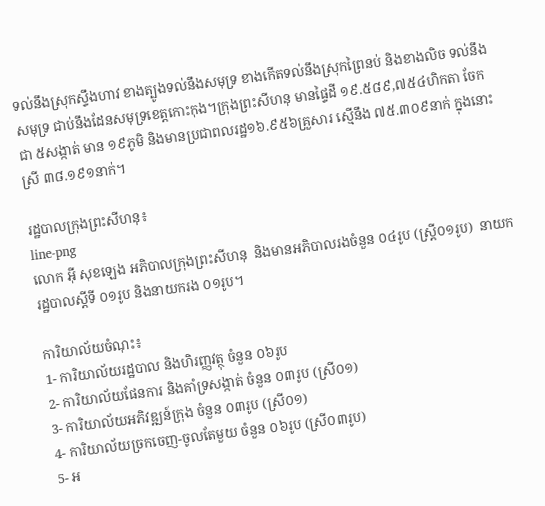ទល់នឹងស្រុកស្ទឹងហាវ ខាងត្បូងទល់នឹងសមុទ្រ ខាងកើតទល់នឹងស្រុកព្រៃនប់ និងខាងលិច ទល់នឹងសមុទ្រ ជាប់នឹងដែនសមុទ្រខេត្តកោះកុង។ក្រុងព្រះសីហនុ មានផ្ទៃដី ១៩.៥៨៩,៧៥៤ហិកតា ចែកជា ៥សង្កាត់ មាន ១៩ភូមិ និងមានប្រជាពលរដ្ឋ១៦.៩៥៦គ្រួសារ ស្មើនឹង ៧៥.៣០៩នាក់ ក្នុងនោះស្រី ៣៨.១៩១នាក់។

រដ្ឋបាលក្រុងព្រះសីហនុ៖
line-png
លោក អ៊ី សុខឡេង អភិបាលក្រុងព្រះសីហនុ  និងមានអភិបាលរងចំនួន ០៤រូប (ស្រ្តី០១រូប)  នាយករដ្ឋបាលស្តីទី ០១រូប និងនាយករង ០១រូប។

ការិយាល័យចំណុះ៖
1- ការិយាល័យរដ្ឋបាល និងហិរញ្ញវត្ថុ ចំនួន ០៦រូប
2- ការិយាល័យផែនការ និងគាំទ្រសង្កាត់ ចំនួន ០៣រូប (ស្រី០១)
3- ការិយាល័យអភិវឌ្ឍន៍ក្រុង ចំនួន ០៣រូប (ស្រី០១)
4- ការិយាល័យច្រកចេញ-ចូលតែមួយ ចំនួន ០៦រូប (ស្រី០៣រូប)
5- អ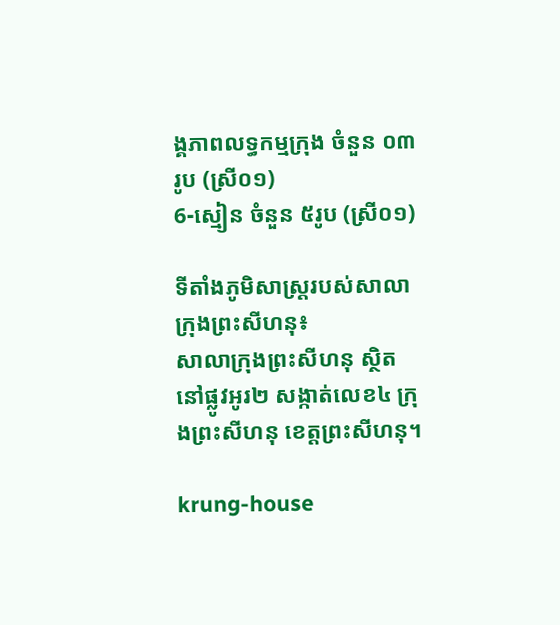ង្គភាពលទ្ធកម្មក្រុង ចំនួន ០៣រូប (ស្រី០១)
6-ស្មៀន ចំនួន ៥រូប (ស្រី០១)

ទីតាំងភូមិសាស្រ្តរបស់សាលាក្រុងព្រះសីហនុ៖
សាលាក្រុងព្រះសីហនុ ស្ថិតនៅផ្លូវអូរ២ សង្កាត់លេខ៤ ក្រុងព្រះសីហនុ ខេត្តព្រះសីហនុ។

krung-house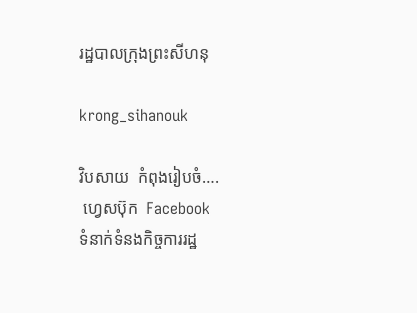រដ្ឋបាលក្រុងព្រះសីហនុ

krong_sihanouk

វិបសាយ  កំពុងរៀបចំ….
 ហ្វេសប៊ុក  Facebook
ទំនាក់ទំនងកិច្ចការរដ្ឋ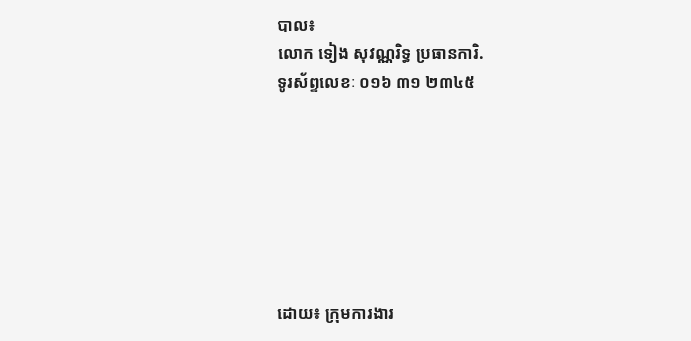បាល៖
លោក ទៀង សុវណ្ណរិទ្ធ ប្រធានការិ.
ទូរស័ព្ទលេខៈ ០១៦ ៣១ ២៣៤៥







ដោយ៖ ក្រុមការងារ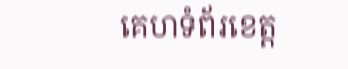គេហទំព័រខេត្ត